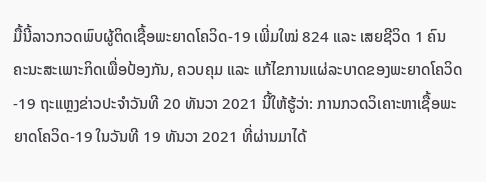ມື້ນີ້ລາວກວດພົບຜູ້ຕິດເຊື້ອພະຍາດໂຄວິດ-19 ເພີ່ມໃໝ່ 824 ແລະ ເສຍຊີວິດ 1 ຄົນ
ຄະນະສະເພາະກິດເພື່ອປ້ອງກັນ, ຄວບຄຸມ ແລະ ແກ້ໄຂການແຜ່ລະບາດຂອງພະຍາດໂຄວິດ-19 ຖະແຫຼງຂ່າວປະຈຳວັນທີ 20 ທັນວາ 2021 ນີ້ໃຫ້ຮູ້ວ່າ: ການກວດວິເຄາະຫາເຊື້ອພະຍາດໂຄວິດ-19 ໃນວັນທີ 19 ທັນວາ 2021 ທີ່ຜ່ານມາໄດ້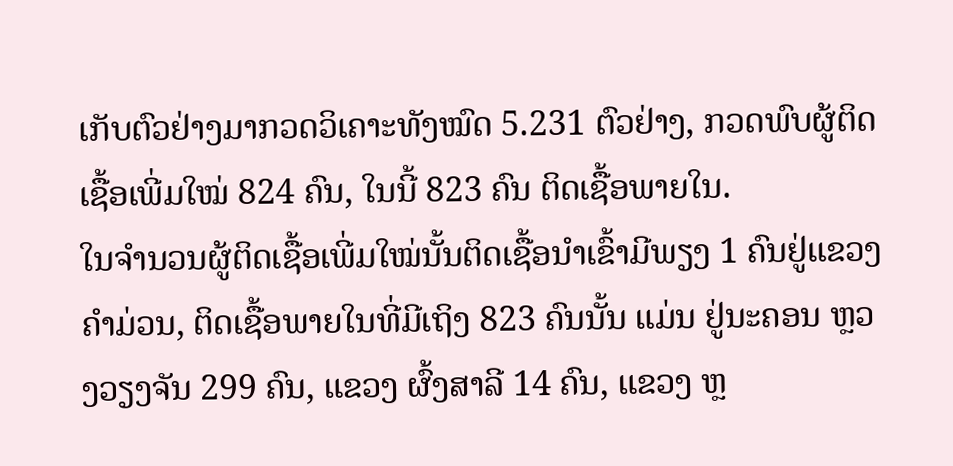ເກັບຕົວຢ່າງມາກວດວິເຄາະທັງໝົດ 5.231 ຕົວຢ່າງ, ກວດພົບຜູ້ຕິດເຊື້ອເພີ່ມໃໝ່ 824 ຄົນ, ໃນນີ້ 823 ຄົນ ຕິດເຊື້ອພາຍໃນ.
ໃນຈຳນວນຜູ້ຕິດເຊື້ອເພີ່ມໃໝ່ນັ້ນຕິດເຊື້ອນຳເຂົ້າມີພຽງ 1 ຄົນຢູ່ແຂວງ ຄຳມ່ວນ, ຕິດເຊື້ອພາຍໃນທີ່ມີເຖິງ 823 ຄົນນັ້ນ ແມ່ນ ຢູ່ນະຄອນ ຫຼວງວຽງຈັນ 299 ຄົນ, ແຂວງ ຜົ້ງສາລີ 14 ຄົນ, ແຂວງ ຫຼ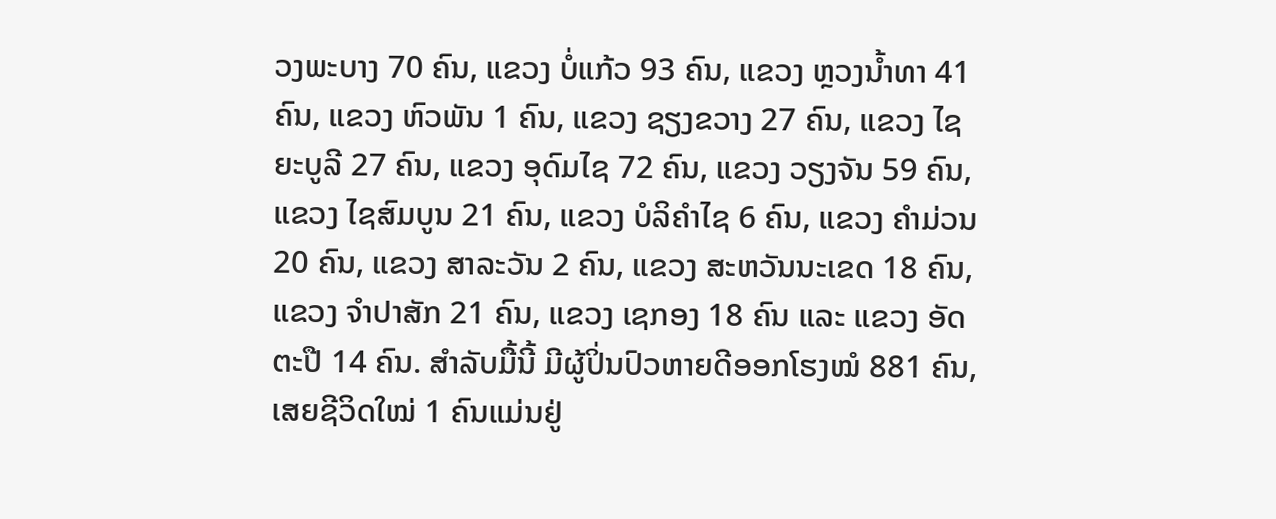ວງພະບາງ 70 ຄົນ, ແຂວງ ບໍ່ແກ້ວ 93 ຄົນ, ແຂວງ ຫຼວງນ້ຳທາ 41 ຄົນ, ແຂວງ ຫົວພັນ 1 ຄົນ, ແຂວງ ຊຽງຂວາງ 27 ຄົນ, ແຂວງ ໄຊຍະບູລີ 27 ຄົນ, ແຂວງ ອຸດົມໄຊ 72 ຄົນ, ແຂວງ ວຽງຈັນ 59 ຄົນ, ແຂວງ ໄຊສົມບູນ 21 ຄົນ, ແຂວງ ບໍລິຄຳໄຊ 6 ຄົນ, ແຂວງ ຄຳມ່ວນ 20 ຄົນ, ແຂວງ ສາລະວັນ 2 ຄົນ, ແຂວງ ສະຫວັນນະເຂດ 18 ຄົນ, ແຂວງ ຈໍາປາສັກ 21 ຄົນ, ແຂວງ ເຊກອງ 18 ຄົນ ແລະ ແຂວງ ອັດຕະປື 14 ຄົນ. ສຳລັບມື້ນີ້ ມີຜູ້ປິ່ນປົວຫາຍດີອອກໂຮງໝໍ 881 ຄົນ, ເສຍຊີວິດໃໝ່ 1 ຄົນແມ່ນຢູ່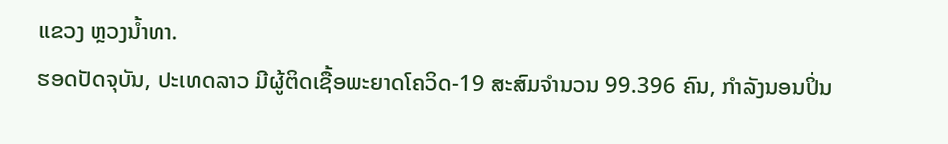ແຂວງ ຫຼວງນ້ຳທາ.
ຮອດປັດຈຸບັນ, ປະເທດລາວ ມີຜູ້ຕິດເຊື້ອພະຍາດໂຄວິດ-19 ສະສົມຈຳນວນ 99.396 ຄົນ, ກຳລັງນອນປິ່ນ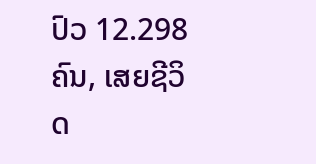ປົວ 12.298 ຄົນ, ເສຍຊີວິດ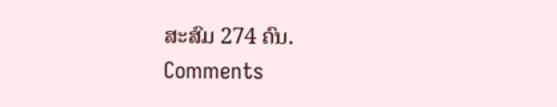ສະສົມ 274 ຄົນ.
Comments